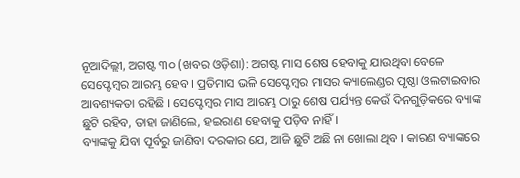ନୂଆଦିଲ୍ଲୀ, ଅଗଷ୍ଟ ୩୦ (ଖବର ଓଡ଼ିଶା): ଅଗଷ୍ଟ ମାସ ଶେଷ ହେବାକୁ ଯାଉଥିବା ବେଳେ ସେପ୍ଟେମ୍ବର ଆରମ୍ଭ ହେବ । ପ୍ରତିମାସ ଭଳି ସେପ୍ଟେମ୍ବର ମାସର କ୍ୟାଲେଣ୍ଡର ପୃଷ୍ଠା ଓଲଟାଇବାର ଆବଶ୍ୟକତା ରହିଛି । ସେପ୍ଟେମ୍ବର ମାସ ଆରମ୍ଭ ଠାରୁ ଶେଷ ପର୍ଯ୍ୟନ୍ତ କେଉଁ ଦିନଗୁଡ଼ିକରେ ବ୍ୟାଙ୍କ ଛୁଟି ରହିବ, ତାହା ଜାଣିଲେ, ହଇରାଣ ହେବାକୁ ପଡ଼ିବ ନାହିଁ ।
ବ୍ୟାଙ୍କକୁ ଯିବା ପୂର୍ବରୁ ଜାଣିବା ଦରକାର ଯେ, ଆଜି ଛୁଟି ଅଛି ନା ଖୋଲା ଥିବ । କାରଣ ବ୍ୟାଙ୍କରେ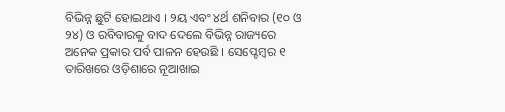ବିଭିନ୍ନ ଛୁଟି ହୋଇଥାଏ । ୨ୟ ଏବଂ ୪ର୍ଥ ଶନିବାର (୧୦ ଓ ୨୪) ଓ ରବିବାରକୁ ବାଦ ଦେଲେ ବିଭିନ୍ନ ରାଜ୍ୟରେ ଅନେକ ପ୍ରକାର ପର୍ବ ପାଳନ ହେଉଛି । ସେପ୍ଟେମ୍ବର ୧ ତାରିଖରେ ଓଡ଼ିଶାରେ ନୂଆଖାଇ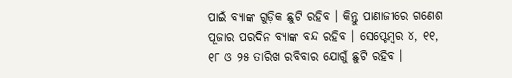ପାଇଁ ବ୍ୟାଙ୍କ ଗୁଡ଼ିକ ଛୁଟି ରହିବ । କିନ୍ତୁ ପାଣାଜୀରେ ଗଣେଶ ପୂଜାର ପରଦିନ ବ୍ୟାଙ୍କ ବନ୍ଦ ରହିବ । ସେପ୍ଟେମ୍ବର ୪, ୧୧, ୧୮ ଓ ୨୫ ତାରିଖ ରବିବାର ଯୋଗୁଁ ଛୁଟି ରହିବ ।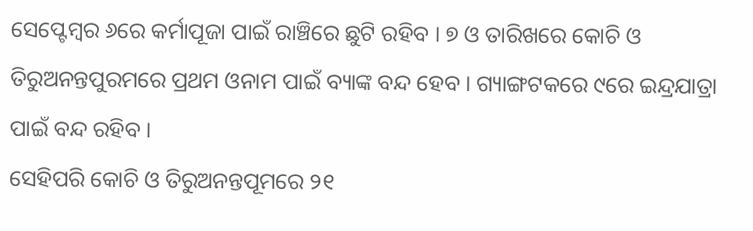ସେପ୍ଟେମ୍ବର ୬ରେ କର୍ମାପୂଜା ପାଇଁ ରାଞ୍ଚିରେ ଛୁଟି ରହିବ । ୭ ଓ ତାରିଖରେ କୋଚି ଓ ତିରୁଅନନ୍ତପୁରମରେ ପ୍ରଥମ ଓନାମ ପାଇଁ ବ୍ୟାଙ୍କ ବନ୍ଦ ହେବ । ଗ୍ୟାଙ୍ଗଟକରେ ୯ରେ ଇନ୍ଦ୍ରଯାତ୍ରା ପାଇଁ ବନ୍ଦ ରହିବ ।
ସେହିପରି କୋଚି ଓ ତିରୁଅନନ୍ତପୂମରେ ୨୧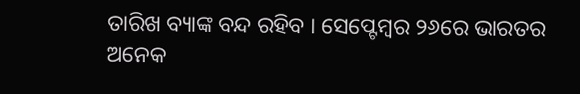ତାରିଖ ବ୍ୟାଙ୍କ ବନ୍ଦ ରହିବ । ସେପ୍ଟେମ୍ବର ୨୬ରେ ଭାରତର ଅନେକ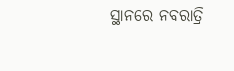ସ୍ଥାନରେ ନବରାତ୍ରି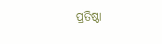ପ୍ରତିଷ୍ଠା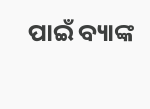ପାଇଁ ବ୍ୟାଙ୍କ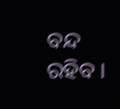ବନ୍ଦ ରହିବ ।